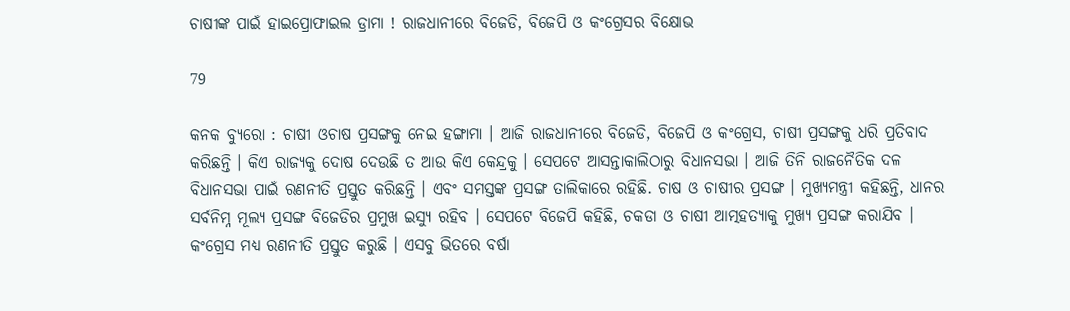ଚାଷୀଙ୍କ ପାଇଁ ହାଇପ୍ରୋଫାଇଲ ଡ୍ରାମା ! ରାଜଧାନୀରେ ବିଜେଡି, ବିଜେପି ଓ କଂଗ୍ରେସର ବିକ୍ଷୋଭ

79

କନକ ବ୍ୟୁରୋ : ଚାଷୀ ଓଚାଷ ପ୍ରସଙ୍ଗକୁ ନେଇ ହଙ୍ଗାମା । ଆଜି ରାଜଧାନୀରେ ବିଜେଡି, ବିଜେପି ଓ କଂଗ୍ରେସ, ଚାଷୀ ପ୍ରସଙ୍ଗକୁ ଧରି ପ୍ରତିବାଦ କରିଛନ୍ତି । କିଏ ରାଜ୍ୟକୁ ଦୋଷ ଦେଉଛି ତ ଆଉ କିଏ କେନ୍ଦ୍ରକୁ । ସେପଟେ ଆସନ୍ତାକାଲିଠାରୁ ବିଧାନସଭା । ଆଜି ତିନି ରାଜନୈତିକ ଦଳ ବିଧାନସଭା ପାଇଁ ରଣନୀତି ପ୍ରସ୍ତୁତ କରିଛନ୍ତି । ଏବଂ ସମସ୍ତଙ୍କ ପ୍ରସଙ୍ଗ ତାଲିକାରେ ରହିଛି. ଚାଷ ଓ ଚାଷୀର ପ୍ରସଙ୍ଗ । ମୁଖ୍ୟମନ୍ତ୍ରୀ କହିଛନ୍ତି, ଧାନର ସର୍ବନିମ୍ନ ମୂଲ୍ୟ ପ୍ରସଙ୍ଗ ବିଜେଡିର ପ୍ରମୁଖ ଇସ୍ୟୁ ରହିବ । ସେପଟେ ବିଜେପି କହିଛି, ଚକଡା ଓ ଚାଷୀ ଆତ୍ମହତ୍ୟାକୁ ମୁଖ୍ୟ ପ୍ରସଙ୍ଗ କରାଯିବ । କଂଗ୍ରେସ ମଧ୍ୟ ରଣନୀତି ପ୍ରସ୍ତୁତ କରୁଛି । ଏସବୁ ଭିତରେ ବର୍ଷା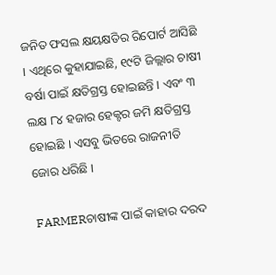ଜନିତ ଫସଲ କ୍ଷୟକ୍ଷତିର ରିପୋର୍ଟ ଆସିଛି । ଏଥିରେ କୁହାଯାଇଛି, ୧୯ଟି ଜିଲ୍ଲାର ଚାଷୀ ବର୍ଷା ପାଇଁ କ୍ଷତିଗ୍ରସ୍ତ ହୋଇଛନ୍ତି । ଏବଂ ୩ ଲକ୍ଷ ୮୪ ହଜାର ହେକ୍ଟର ଜମି କ୍ଷତିଗ୍ରସ୍ତ ହୋଇଛି । ଏସବୁ ଭିତରେ ରାଜନୀତି ଜୋର ଧରିଛି ।

FARMERଚାଷୀଙ୍କ ପାଇଁ କାହାର ଦରଦ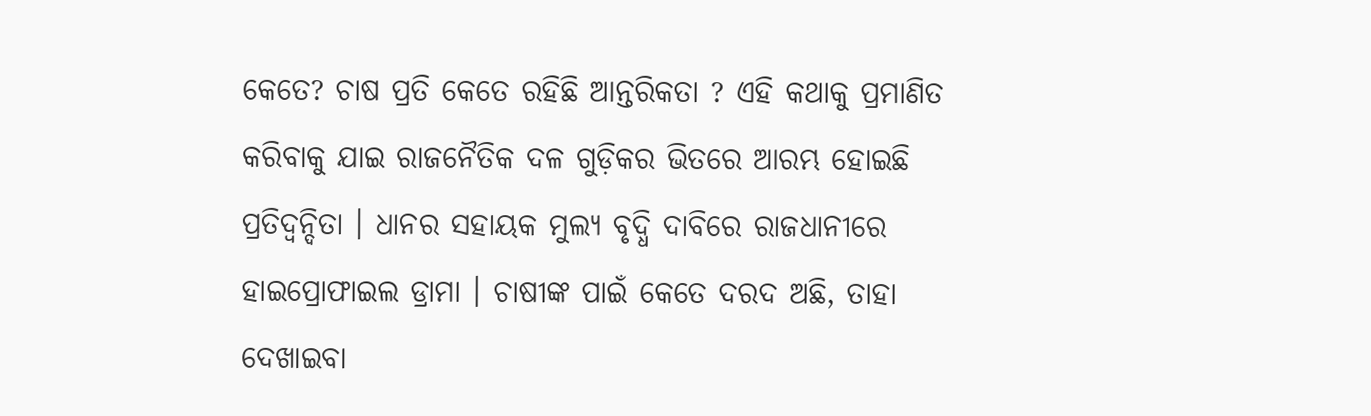କେତେ? ଚାଷ ପ୍ରତି କେତେ ରହିଛି ଆନ୍ତରିକତା ? ଏହି କଥାକୁ ପ୍ରମାଣିତ କରିବାକୁ ଯାଇ ରାଜନୈତିକ ଦଳ ଗୁଡ଼ିକର ଭିତରେ ଆରମ୍ଭ ହୋଇଛି ପ୍ରତିଦ୍ୱନ୍ଦିତା । ଧାନର ସହାୟକ ମୁଲ୍ୟ ବୃଦ୍ଧି ଦାବିରେ ରାଜଧାନୀରେ ହାଇପ୍ରୋଫାଇଲ ଡ୍ରାମା । ଚାଷୀଙ୍କ ପାଇଁ କେତେ ଦରଦ ଅଛି, ତାହା ଦେଖାଇବା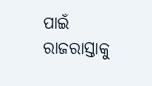ପାଇଁ ରାଜରାସ୍ତାକୁ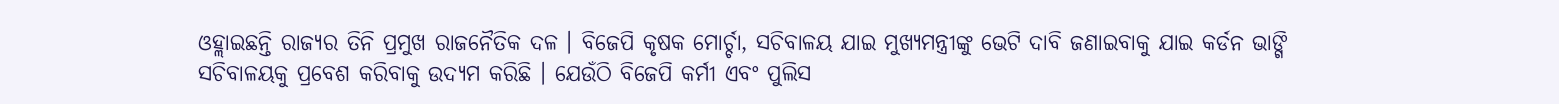ଓହ୍ଲାଇଛନ୍ତି ରାଜ୍ୟର ତିନି ପ୍ରମୁଖ ରାଜନୈତିକ ଦଳ । ବିଜେପି କୃଷକ ମୋର୍ଚ୍ଚା, ସଚିବାଳୟ ଯାଇ ମୁଖ୍ୟମନ୍ତ୍ରୀଙ୍କୁ ଭେଟି ଦାବି ଜଣାଇବାକୁ ଯାଇ କର୍ଡନ ଭାଙ୍ଗି ସଚିବାଳୟକୁ ପ୍ରବେଶ କରିବାକୁ ଉଦ୍ୟମ କରିଛି । ଯେଉଁଠି ବିଜେପି କର୍ମୀ ଏବଂ ପୁଲିସ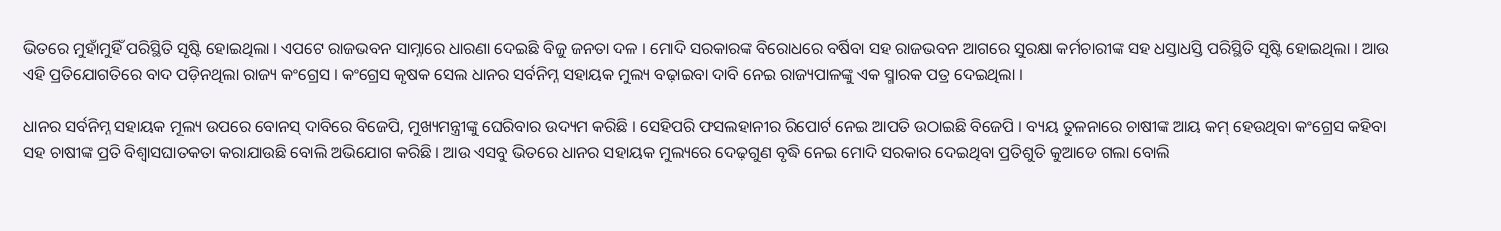ଭିତରେ ମୁହାଁମୁହିଁ ପରିସ୍ଥିତି ସୃଷ୍ଟି ହୋଇଥିଲା । ଏପଟେ ରାଜଭବନ ସାମ୍ନାରେ ଧାରଣା ଦେଇଛି ବିଜୁ ଜନତା ଦଳ । ମୋଦି ସରକାରଙ୍କ ବିରୋଧରେ ବର୍ଷିବା ସହ ରାଜଭବନ ଆଗରେ ସୁରକ୍ଷା କର୍ମଚାରୀଙ୍କ ସହ ଧସ୍ତାଧସ୍ତି ପରିସ୍ଥିତି ସୃଷ୍ଟି ହୋଇଥିଲା । ଆଉ ଏହି ପ୍ରତିଯୋଗତିରେ ବାଦ ପଡ଼ିନଥିଲା ରାଜ୍ୟ କଂଗ୍ରେସ । କଂଗ୍ରେସ କୃଷକ ସେଲ ଧାନର ସର୍ବନିମ୍ନ ସହାୟକ ମୁଲ୍ୟ ବଢ଼ାଇବା ଦାବି ନେଇ ରାଜ୍ୟପାଳଙ୍କୁ ଏକ ସ୍ମାରକ ପତ୍ର ଦେଇଥିଲା ।

ଧାନର ସର୍ବନିମ୍ନ ସହାୟକ ମୂଲ୍ୟ ଉପରେ ବୋନସ୍ ଦାବିରେ ବିଜେପି, ମୁଖ୍ୟମନ୍ତ୍ରୀଙ୍କୁ ଘେରିବାର ଉଦ୍ୟମ କରିଛି । ସେହିପରି ଫସଲହାନୀର ରିପୋର୍ଟ ନେଇ ଆପତି ଉଠାଇଛି ବିଜେପି । ବ୍ୟୟ ତୁଳନାରେ ଚାଷୀଙ୍କ ଆୟ କମ୍ ହେଉଥିବା କଂଗ୍ରେସ କହିବା ସହ ଚାଷୀଙ୍କ ପ୍ରତି ବିଶ୍ୱାସଘାତକତା କରାଯାଉଛି ବୋଲି ଅଭିଯୋଗ କରିଛି । ଆଉ ଏସବୁ ଭିତରେ ଧାନର ସହାୟକ ମୁଲ୍ୟରେ ଦେଢ଼ଗୁଣ ବୃଦ୍ଧି ନେଇ ମୋଦି ସରକାର ଦେଇଥିବା ପ୍ରତିଶୁତି କୁଆଡେ ଗଲା ବୋଲି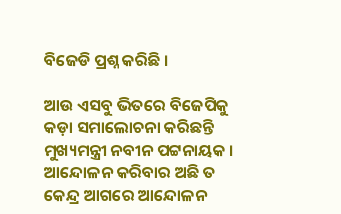ବିଜେଡି ପ୍ରଶ୍ନ କରିଛି ।

ଆଉ ଏସବୁ ଭିତରେ ବିଜେପିକୁ କଡ଼ା ସମାଲୋଚନା କରିଛନ୍ତି ମୁଖ୍ୟମନ୍ତ୍ରୀ ନବୀନ ପଟ୍ଟନାୟକ । ଆନ୍ଦୋଳନ କରିବାର ଅଛି ତ କେନ୍ଦ୍ର ଆଗରେ ଆନ୍ଦୋଳନ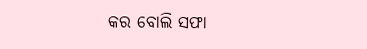କର ବୋଲି ସଫା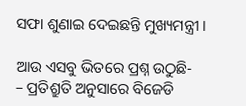ସଫା ଶୁଣାଇ ଦେଇଛନ୍ତି ମୁଖ୍ୟମନ୍ତ୍ରୀ ।

ଆଉ ଏସବୁ ଭିତରେ ପ୍ରଶ୍ନ ଉଠୁଛି-
– ପ୍ରତିଶ୍ରୁତି ଅନୁସାରେ ବିଜେଡି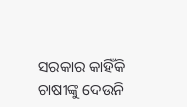ସରକାର କାହିଁକି ଚାଷୀଙ୍କୁ ଦେଉନି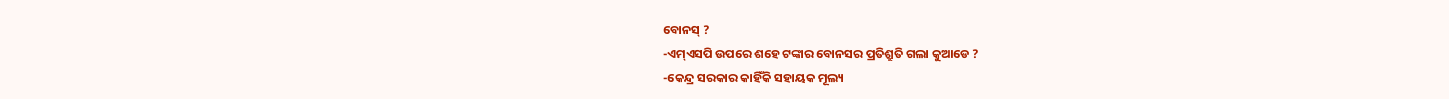ବୋନସ୍ ?
-ଏମ୍ଏସପି ଉପରେ ଶହେ ଟଙ୍କାର ବୋନସର ପ୍ରତିଶ୍ରୁତି ଗଲା କୁଆଡେ ?
-କେନ୍ଦ୍ର ସରକାର କାହିଁକି ସହାୟକ ମୂଲ୍ୟ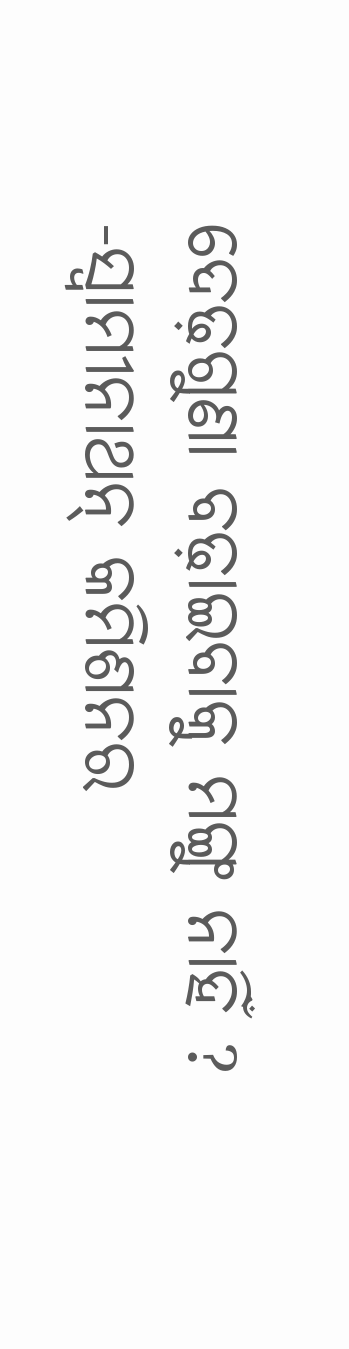ଦେଢ଼ଗୁଣା ବଢ଼ାଇବାକୁ ମଙ୍ଗୁ ନାହିଁ ?
-ସ୍ୱାମୀନାଥନ୍ କମିଶନର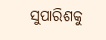ସୁପାରିଶକୁ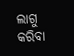ଲାଗୁ କରିବା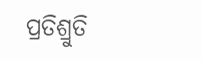ପ୍ରତିଶ୍ରୁତି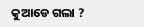କୁଆଡେ ଗଲା ?